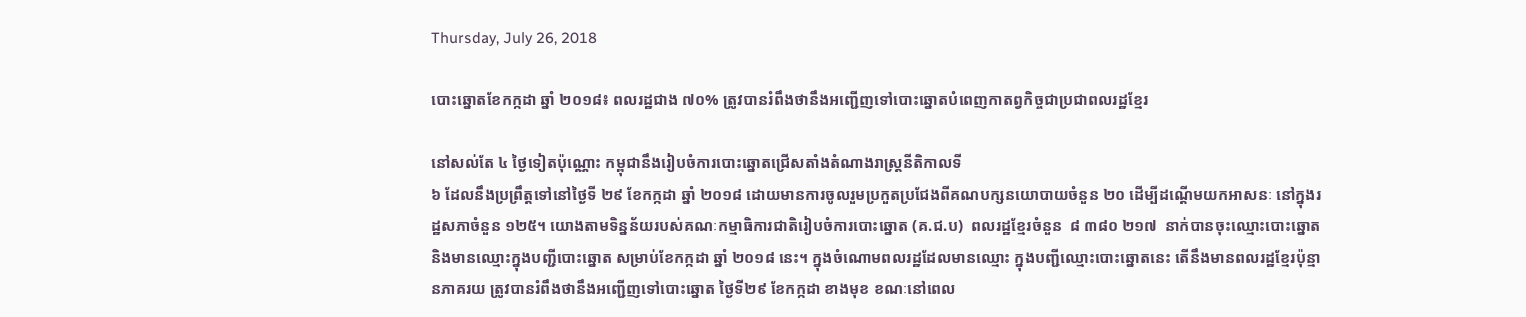Thursday, July 26, 2018

បោះឆ្នោតខែកក្កដា ឆ្នាំ ២០១៨៖ ពលរដ្ឋជាង ៧០% ត្រូវបានរំពឹងថានឹងអញ្ជើញទៅបោះឆ្នោតបំពេញកាតព្វកិច្ចជាប្រជាពលរដ្ឋខ្មែរ

នៅសល់តែ ៤ ថ្ងៃទៀតប៉ុណ្ណោះ កម្ពុជានឹងរៀបចំការបោះឆ្នោតជ្រើសតាំងតំណាងរាស្ត្រនីតិកាលទី
៦ ដែលនឹងប្រព្រឹត្តទៅនៅថ្ងៃទី ២៩ ខែកក្កដា ឆ្នាំ ២០១៨ ដោយមានការចូលរួមប្រកួតប្រជែងពីគណបក្សនយោបាយចំនួន ២០ ដើម្បីដណ្តើមយកអាសនៈ នៅក្នុងរដ្ឋសភាចំនួន ១២៥។ យោងតាមទិន្នន័យរបស់គណៈកម្មាធិការជាតិរៀបចំការបោះឆ្នោត (គ.ជ.ប)  ពលរដ្ឋខ្មែរចំនួន  ៨ ៣៨០ ២១៧  នាក់បានចុះឈ្មោះបោះឆ្នោត និងមានឈ្មោះក្នុងបញ្ជីបោះឆ្នោត សម្រាប់ខែកក្កដា ឆ្នាំ ២០១៨ នេះ។ ក្នុងចំណោមពលរដ្ឋដែលមានឈ្មោះ ក្នុងបញ្ជីឈ្មោះបោះឆ្នោតនេះ តើនឹងមានពលរដ្ឋខ្មែរប៉ុន្មានភាគរយ ត្រូវបានរំពឹងថានឹងអញ្ជើញទៅបោះឆ្នោត ថ្ងៃទី២៩ ខែកក្កដា ខាងមុខ ខណៈនៅពេល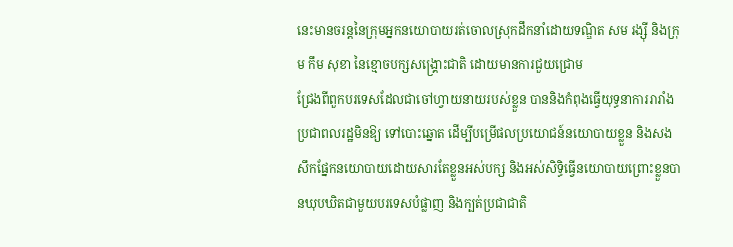នេះមានចរន្តនៃក្រុមអ្នកនយោបាយរត់ចោលស្រុកដឹកនាំដោយទណ្ឌិត សម រង្ស៊ី និងក្រុម កឹម សុខា នៃខ្មោចបក្សសង្គ្រោះជាតិ ដោយមានការជួយជ្រោម
ជ្រែងពីពួកបរទេសដែលជាចៅហ្វាយនាយរបស់ខ្លួន បាននិងកំពុងធ្វើយុទ្ធនាការរារាំងប្រជាពលរដ្ឋមិនឱ្យ ទៅបោះឆ្នោត ដើម្បីបម្រើផលប្រយោជន៍នយោបាយខ្លួន និងសងសឹកផ្នែកនយោបាយដោយសារតែខ្លួនអស់បក្ស និងអស់សិទ្ធិធ្វើនយោបាយព្រោះខ្លួនបានឃុបឃិតជាមួយបរទេសបំផ្លាញ និងក្បត់ប្រជាជាតិ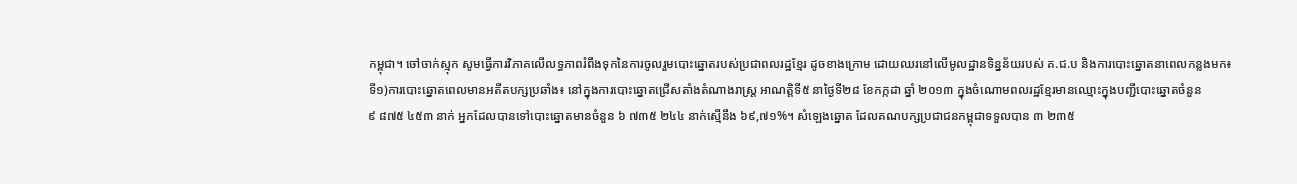កម្ពុជា។ ចៅចាក់ស្មុក សូមធ្វើការវិភាគលើលទ្ធភាពរំពឹងទុកនៃការចូលរួមបោះឆ្នោតរបស់ប្រជាពលរដ្ឋខ្មែរ ដូចខាងក្រោម ដោយឈរនៅលើមូលដ្ឋានទិន្នន័យរបស់ គ.ជ.ប និងការបោះឆ្នោតនាពេលកន្លងមក៖
ទី១)ការបោះឆ្នោតពេលមានអតីតបក្សប្រឆាំង៖ នៅក្នុងការបោះឆ្នោតជ្រើសតាំងតំណាងរាស្ត្រ អាណត្តិទី៥ នាថ្ងៃទី២៨ ខែកក្កដា ឆ្នាំ ២០១៣ ក្នុងចំណោមពលរដ្ឋខ្មែរមានឈ្មោះក្នុងបញ្ជីបោះឆ្នោតចំនួន
៩ ៨៧៥ ៤៥៣ នាក់ អ្នកដែលបានទៅបោះឆ្នោតមានចំនួន ៦ ៧៣៥ ២៤៤ នាក់ស្មើនឹង ៦៩,៧១%។ សំឡេងឆ្នោត ដែលគណបក្សប្រជាជនកម្ពុជាទទួលបាន ៣ ២៣៥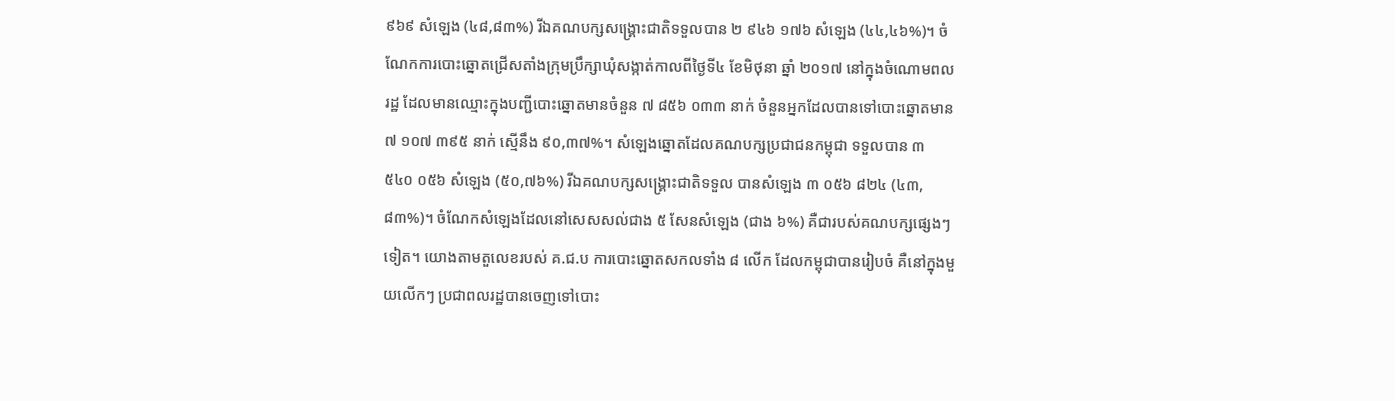៩៦៩ សំឡេង (៤៨,៨៣%) រីឯគណបក្សសង្គ្រោះជាតិទទួលបាន ២ ៩៤៦ ១៧៦ សំឡេង (៤៤,៤៦%)។ ចំណែកការបោះឆ្នោតជ្រើសតាំងក្រុមប្រឹក្សាឃុំសង្កាត់កាលពីថ្ងៃទី៤ ខែមិថុនា ឆ្នាំ ២០១៧ នៅក្នុងចំណោមពលរដ្ឋ ដែលមានឈ្មោះក្នុងបញ្ជីបោះឆ្នោតមានចំនួន ៧ ៨៥៦ ០៣៣ នាក់ ចំនួនអ្នកដែលបានទៅបោះឆ្នោតមាន ៧ ១០៧ ៣៩៥ នាក់ ស្មើនឹង ៩០,៣៧%។ សំឡេងឆ្នោតដែលគណបក្សប្រជាជនកម្ពុជា ទទួលបាន ៣ ៥៤០ ០៥៦ សំឡេង (៥០,៧៦%) រីឯគណបក្សសង្គ្រោះជាតិទទួល បានសំឡេង ៣ ០៥៦ ៨២៤ (៤៣,៨៣%)។ ចំណែកសំឡេងដែលនៅសេសសល់ជាង ៥ សែនសំឡេង (ជាង ៦%) គឺជារបស់គណបក្សផ្សេងៗទៀត។ យោងតាមតួលេខរបស់ គ.ជ.ប ការបោះឆ្នោតសកលទាំង ៨ លើក ដែលកម្ពុជាបានរៀបចំ គឺនៅក្នុងមួយលើកៗ ប្រជាពលរដ្ឋបានចេញទៅបោះ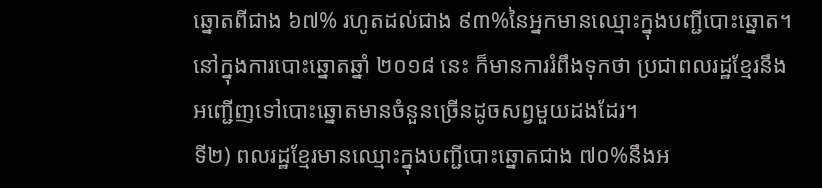ឆ្នោតពីជាង ៦៧% រហូតដល់ជាង ៩៣%នៃអ្នកមានឈ្មោះក្នុងបញ្ជីបោះឆ្នោត។ នៅក្នុងការបោះឆ្នោតឆ្នាំ ២០១៨ នេះ ក៏មានការរំពឹងទុកថា ប្រជាពលរដ្ឋខ្មែរនឹងអញ្ជើញទៅបោះឆ្នោតមានចំនួនច្រើនដូចសព្វមួយដងដែរ។
ទី២) ពលរដ្ឋខ្មែរមានឈ្មោះក្នុងបញ្ជីបោះឆ្នោតជាង ៧០%នឹងអ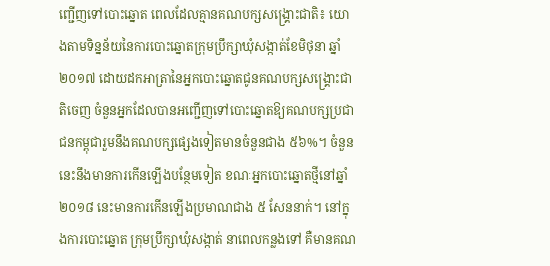ញ្ជើញទៅបោះឆ្នោត ពេលដែលគ្មានគណបក្សសង្គ្រោះជាតិ៖ យោងតាមទិន្នន័យនៃការបោះឆ្នោតក្រុមប្រឹក្សាឃុំសង្កាត់ខែមិថុនា ឆ្នាំ ២០១៧ ដោយដកអាត្រានៃអ្នកបោះឆ្នោតជូនគណបក្សសង្គ្រោះជាតិចេញ ចំនួនអ្នកដែលបានអញ្ជើញទៅបោះឆ្នោតឱ្យគណបក្សប្រជាជនកម្ពុជារួមនឹងគណបក្សផ្សេងទៀតមានចំនួនជាង ៥៦%។ ចំនួននេះនឹងមានការកើនឡើងបន្ថែមទៀត ខណៈអ្នកបោះឆ្នោតថ្មីនៅឆ្នាំ២០១៨ នេះមានការកើនឡើងប្រមាណជាង ៥ សែននាក់។ នៅក្នុងការបោះឆ្នោត ក្រុមប្រឹក្សាឃុំសង្កាត់ នាពេលកន្លងទៅ គឺមានគណ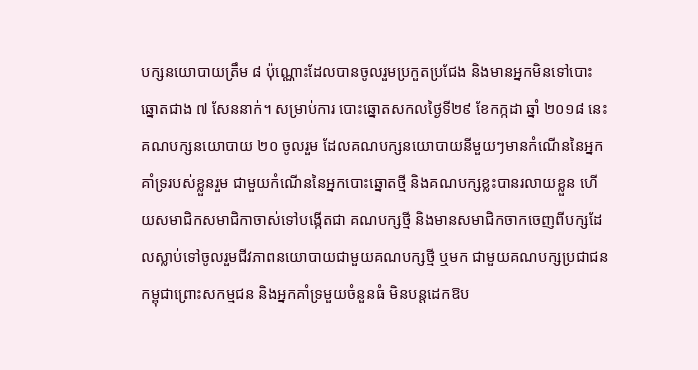បក្សនយោបាយត្រឹម ៨ ប៉ុណ្ណោះដែលបានចូលរួមប្រកួតប្រជែង និងមានអ្នកមិនទៅបោះឆ្នោតជាង ៧ សែននាក់។ សម្រាប់ការ បោះឆ្នោតសកលថ្ងៃទី២៩ ខែកក្កដា ឆ្នាំ ២០១៨ នេះ គណបក្សនយោបាយ ២០ ចូលរួម ដែលគណបក្សនយោបាយនីមួយៗមានកំណើននៃអ្នកគាំទ្ររបស់ខ្លួនរួម ជាមួយកំណើននៃអ្នកបោះឆ្នោតថ្មី និងគណបក្សខ្លះបានរលាយខ្លួន ហើយសមាជិកសមាជិកាចាស់ទៅបង្កើតជា គណបក្សថ្មី និងមានសមាជិកចាកចេញពីបក្សដែលស្លាប់ទៅចូលរួមជីវភាពនយោបាយជាមួយគណបក្សថ្មី ឬមក ជាមួយគណបក្សប្រជាជនកម្ពុជាព្រោះសកម្មជន និងអ្នកគាំទ្រមួយចំនួនធំ មិនបន្តដេកឱប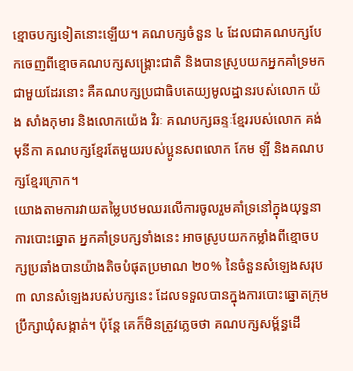ខ្មោចបក្សទៀតនោះឡើយ។ គណបក្សចំនួន ៤ ដែលជាគណបក្សបែកចេញពីខ្មោចគណបក្សសង្គ្រោះជាតិ និងបានស្រូបយកអ្នកគាំទ្រមកជាមួយដែរនោះ គឺគណបក្សប្រជាធិបតេយ្យមូលដ្ឋានរបស់លោក យ៉ង សាំងកុមារ និងលោកយ៉េង វិរៈ គណបក្សឆន្ទៈខ្មែររបស់លោក គង់ មុនីកា គណបក្សខ្មែរតែមួយរបស់ប្អូនសពលោក កែម ឡី និងគណបក្សខ្មែរក្រោក។
យោងតាមការវាយតម្លៃបឋមឈរលើការចូលរួមគាំទ្រនៅក្នុងយុទ្ធនាការបោះឆ្នោត អ្នកគាំទ្របក្សទាំងនេះ អាចស្រូបយកកម្លាំងពីខ្មោចបក្សប្រឆាំងបានយ៉ាងតិចបំផុតប្រមាណ ២០% នៃចំនួនសំឡេងសរុប ៣ លានសំឡេងរបស់បក្សនេះ ដែលទទួលបានក្នុងការបោះឆ្នោតក្រុមប្រឹក្សាឃុំសង្កាត់។ ប៉ុន្តែ គេក៏មិនត្រូវភ្លេចថា គណបក្សសម្ព័ន្ធដើ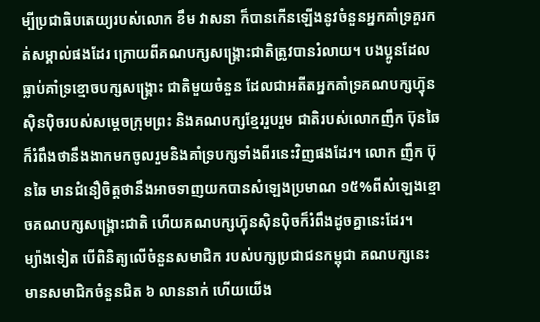ម្បីប្រជាធិបតេយ្យរបស់លោក ខឹម វាសនា ក៏បានកើនឡើងនូវចំនួនអ្នកគាំទ្រគួរកត់សម្គាល់ផងដែរ ក្រោយពីគណបក្សសង្គ្រោះជាតិត្រូវបានរំលាយ។ បងប្អូនដែលធ្លាប់គាំទ្រខ្មោចបក្សសង្គ្រោះ ជាតិមួយចំនួន ដែលជាអតីតអ្នកគាំទ្រគណបក្សហ៊្វុនស៊ិនប៉ិចរបស់សម្តេចក្រុមព្រះ និងគណបក្សខ្មែររួបរួម ជាតិរបស់លោកញឹក ប៊ុនឆៃ ក៏រំពឹងថានឹងងាកមកចូលរួមនិងគាំទ្របក្សទាំងពីរនេះវិញផងដែរ។ លោក ញឹក ប៊ុនឆៃ មានជំនឿចិត្តថានឹងអាចទាញយកបានសំឡេងប្រមាណ ១៥%ពីសំឡេងខ្មោចគណបក្សសង្គ្រោះជាតិ ហើយគណបក្សហ៊្វុនស៊ិនប៉ិចក៏រំពឹងដូចគ្នានេះដែរ។
ម្យ៉ាងទៀត បើពិនិត្យលើចំនួនសមាជិក របស់បក្សប្រជាជនកម្ពុជា គណបក្សនេះ មានសមាជិកចំនួនជិត ៦ លាននាក់ ហើយយើង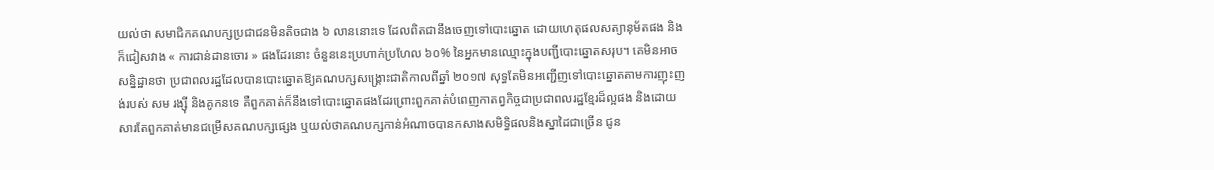យល់ថា សមាជិកគណបក្សប្រជាជនមិនតិចជាង ៦ លាននោះទេ ដែលពិតជានឹងចេញទៅបោះឆ្នោត ដោយហេតុផលសត្យានុម័តផង និងក៏ជៀសវាង « ការជាន់ដានចោរ » ផងដែរនោះ ចំនួននេះប្រហាក់ប្រហែល ៦០% នៃអ្នកមានឈ្មោះក្នុងបញ្ជីបោះឆ្នោតសរុប។ គេមិនអាចសន្និដ្ឋានថា ប្រជាពលរដ្ឋដែលបានបោះឆ្នោតឱ្យគណបក្សសង្គ្រោះជាតិកាលពីឆ្នាំ ២០១៧ សុទ្ធតែមិនអញ្ជើញទៅបោះឆ្នោតតាមការញុះញង់របស់ សម រង្ស៊ី និងគូកនទេ គឺពួកគាត់ក៏នឹងទៅបោះឆ្នោតផងដែរព្រោះពួកគាត់បំពេញកាតព្វកិច្ចជាប្រជាពលរដ្ឋខ្មែរដ៏ល្អផង និងដោយសារតែពួកគាត់មានជម្រើសគណបក្សផ្សេង ឬយល់ថាគណបក្សកាន់អំណាចបានកសាងសមិទ្ធិផលនិងស្នាដៃជាច្រើន ជូន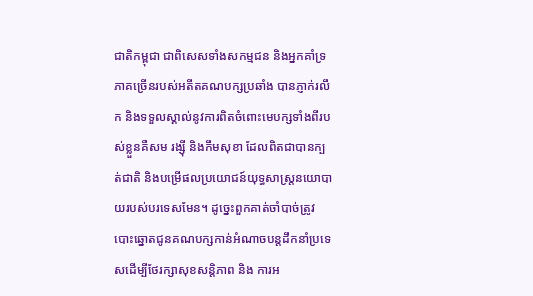ជាតិកម្ពុជា ជាពិសេសទាំងសកម្មជន និងអ្នកគាំទ្រភាគច្រេីនរបស់អតីតគណបក្សប្រឆាំង បានភ្ញាក់រលឹក និងទទួលស្គាល់នូវការពិតចំពោះមេបក្សទាំងពីរបស់ខ្លួនគឺសម រង្ស៊ី និងកឹមសុខា ដែលពិតជាបានក្បត់ជាតិ និងបម្រើផលប្រយោជន៍យុទ្ធសាស្ត្រនយោបាយរបស់បរទេសមែន។ ដូច្នេះពួកគាត់ចាំបាច់ត្រូវបោះឆ្នោតជូនគណបក្សកាន់អំណាចបន្តដឹកនាំប្រទេសដើម្បីថែរក្សាសុខសន្តិភាព និង ការអ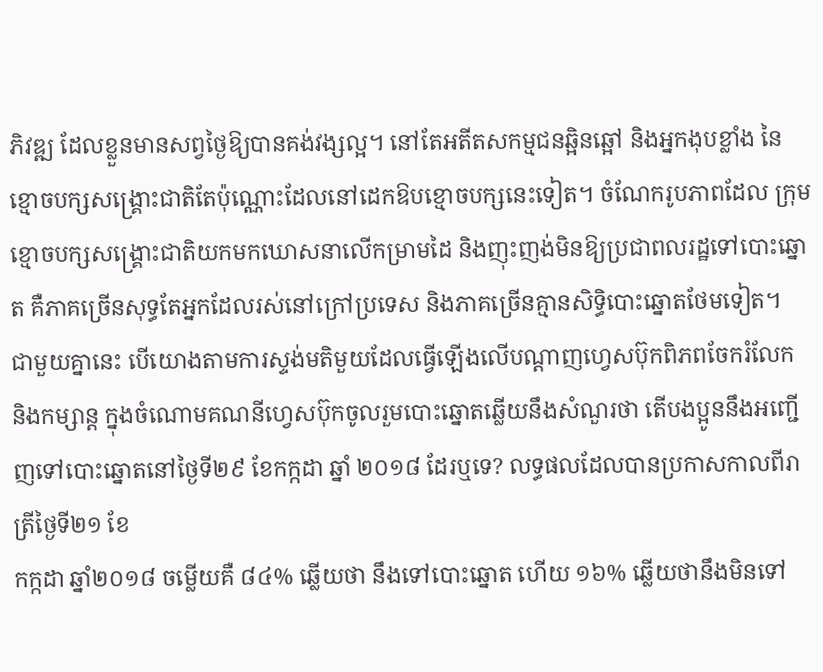ភិវឌ្ឍ ដែលខ្លួនមានសព្វថ្ងៃឱ្យបានគង់វង្សល្អ។ នៅតែអតីតសកម្មជនឆ្អិនឆ្អៅ និងអ្នកងុបខ្លាំង នៃ ខ្មោចបក្សសង្គ្រោះជាតិតែប៉ុណ្ណោះដែលនៅដេកឱបខ្មោចបក្សនេះទៀត។ ចំណែករូបភាពដែល ក្រុមខ្មោចបក្សសង្គ្រោះជាតិយកមកឃោសនាលើកម្រាមដៃ និងញុះញង់មិនឱ្យប្រជាពលរដ្ឋទៅបោះឆ្នោត គឺភាគច្រើនសុទ្ធតែអ្នកដែលរស់នៅក្រៅប្រទេស និងភាគច្រើនគ្មានសិទ្ធិបោះឆ្នោតថែមទៀត។
ជាមួយគ្នានេះ បើយោងតាមការស្ទង់មតិមួយដែលធ្វើឡើងលើបណ្តាញហ្វេសប៊ុកពិភពចែករំលែក និងកម្សាន្ត ក្នុងចំណោមគណនីហ្វេសប៊ុកចូលរួមបោះឆ្នោតឆ្លើយនឹងសំណួរថា តើបងប្អូននឹងអញ្ជើញទៅបោះឆ្នោតនៅថ្ងៃទី២៩ ខែកក្កដា ឆ្នាំ ២០១៨ ដែរឬទេ? លទ្ធផលដែលបានប្រកាសកាលពីរាត្រីថ្ងៃទី២១ ខែ
កក្កដា ឆ្នាំ២០១៨ ចម្លើយគឺ ៨៤% ឆ្លើយថា នឹងទៅបោះឆ្នោត ហើយ ១៦% ឆ្លើយថានឹងមិនទៅ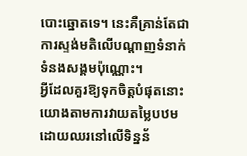បោះឆ្នោតទេ។ នេះគឺគ្រាន់តែជាការស្ទង់មតិលើបណ្តាញទំនាក់ទំនងសង្គមប៉ុណ្ណោះ។
អ្វីដែលគួរឱ្យទុកចិត្តបំផុតនោះ យោងតាមការវាយតម្លៃបឋមដោយឈរនៅលើទិន្នន័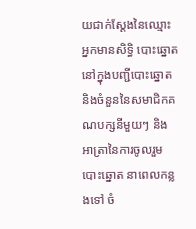យជាក់ស្តែងនៃឈ្មោះអ្នកមានសិទ្ធិ បោះឆ្នោតនៅក្នុងបញ្ជីបោះឆ្នោត និងចំនួននៃសមាជិកគណបក្សនីមួយៗ និងអាត្រានៃការចូលរួមបោះឆ្នោត នាពេលកន្លងទៅ ចំ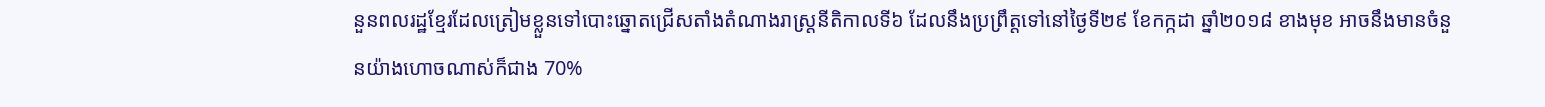នួនពលរដ្ឋខ្មែរដែលត្រៀមខ្លួនទៅបោះឆ្នោតជ្រើសតាំងតំណាងរាស្ត្រនីតិកាលទី៦ ដែលនឹងប្រព្រឹត្តទៅនៅថ្ងៃទី២៩ ខែកក្កដា ឆ្នាំ២០១៨ ខាងមុខ អាចនឹងមានចំនួនយ៉ាងហោចណាស់ក៏ជាង 70%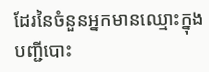ដែរនៃចំនួនអ្នកមានឈ្មោះក្នុងបញ្ជីបោះ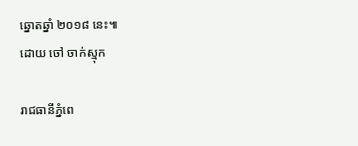ឆ្នោតឆ្នាំ ២០១៨ នេះ៕
ដោយ ចៅ ចាក់ស្មុក

រាជធានីភ្នំពេ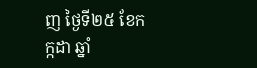ញ ថ្ងៃទី២៥ ខែកក្កដា ឆ្នាំ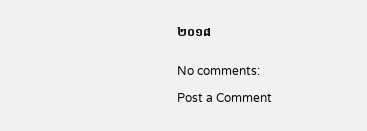២០១៨


No comments:

Post a Comment